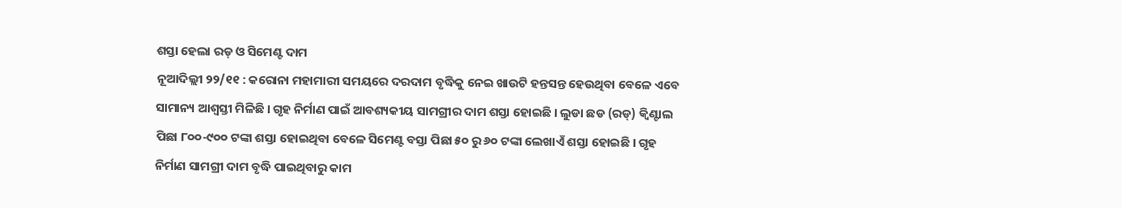ଶସ୍ତା ହେଲା ରଡ୍ ଓ ସିମେଣ୍ଟ ଦାମ
ନୂଆଦିଲ୍ଲୀ ୨୨/୧୧ : କରୋନା ମହାମାରୀ ସମୟରେ ଦରଦାମ ବୃଦ୍ଧିକୁ ନେଇ ଖାଉଟି ହନ୍ତସନ୍ତ ହେଉଥିବା ବେଳେ ଏବେ ସାମାନ୍ୟ ଆଶ୍ବସ୍ତୀ ମିଳିଛି । ଗୃହ ନିର୍ମାଣ ପାଇଁ ଆବଶ୍ୟକୀୟ ସାମଗ୍ରୀର ଦାମ ଶସ୍ତା ହୋଇଛି । ଲୁଡା ଛଡ (ରଡ୍) କ୍ବିଣ୍ଟାଲ ପିଛା ୮୦୦-୯୦୦ ଟଙ୍କା ଶସ୍ତା ହୋଇଥିବା ବେଳେ ସିମେଣ୍ଟ ବସ୍ତା ପିଛା ୫୦ ରୁ ୬୦ ଟଙ୍କା ଲେଖାଏଁ ଶସ୍ତା ହୋଇଛି । ଗୃହ ନିର୍ମାଣ ସାମଗ୍ରୀ ଦାମ ବୃଦ୍ଧି ପାଇଥିବାରୁ କାମ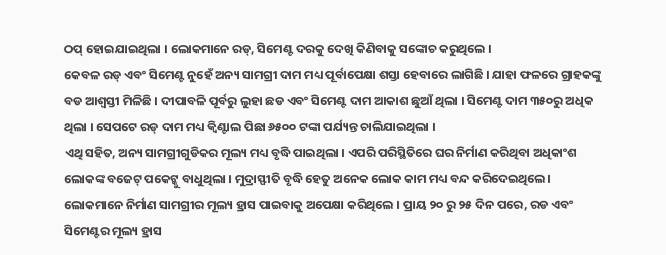ଠପ୍ ହୋଇଯାଇଥିଲା । ଲୋକମାନେ ରଡ୍, ସିମେଣ୍ଟ ଦରକୁ ଦେଖି କିଣିବାକୁ ସଙ୍କୋଚ କରୁଥିଲେ ।
କେବଳ ରଡ୍ ଏବଂ ସିମେଣ୍ଟ ନୁହେଁ ଅନ୍ୟ ସାମଗ୍ରୀ ଦାମ ମଧ୍ୟ ପୂର୍ବାପେକ୍ଷା ଶସ୍ତା ହେବାରେ ଲାଗିଛି । ଯାହା ଫଳରେ ଗ୍ରାହକଙ୍କୁ ବଡ ଆଶ୍ବସ୍ତୀ ମିଳିଛି । ଦୀପାବଳି ପୂର୍ବରୁ ଲୁହା ଛଡ ଏବଂ ସିମେଣ୍ଟ ଦାମ ଆକାଶ ଛୁଆଁ ଥିଲା । ସିମେଣ୍ଟ ଦାମ ୩୫୦ରୁ ଅଧିକ ଥିଲା । ସେପଟେ ରଡ୍ ଦାମ ମଧ୍ୟ କ୍ବିଣ୍ଟାଲ ପିଛା ୬୫୦୦ ଟଙ୍କା ପର୍ଯ୍ୟନ୍ତ ଚାଲିଯାଇଥିଲା ।
ଏଥି ସହିତ, ଅନ୍ୟ ସାମଗ୍ରୀଗୁଡିକର ମୂଲ୍ୟ ମଧ୍ୟ ବୃଦ୍ଧି ପାଇଥିଲା । ଏପରି ପରିସ୍ଥିତିରେ ଘର ନିର୍ମାଣ କରିଥିବା ଅଧିକାଂଶ ଲୋକଙ୍କ ବଜେଟ୍ ପକେଟ୍କୁ ବାଧୁଥିଲା । ମୁଦ୍ରାସ୍ଫୀତି ବୃଦ୍ଧି ହେତୁ ଅନେକ ଲୋକ କାମ ମଧ୍ୟ ବନ୍ଦ କରିଦେଇଥିଲେ। ଲୋକମାନେ ନିର୍ମାଣ ସାମଗ୍ରୀର ମୂଲ୍ୟ ହ୍ରାସ ପାଇବାକୁ ଅପେକ୍ଷା କରିଥିଲେ । ପ୍ରାୟ ୨୦ ରୁ ୨୫ ଦିନ ପରେ, ରଡ ଏବଂ ସିମେଣ୍ଟର ମୂଲ୍ୟ ହ୍ରାସ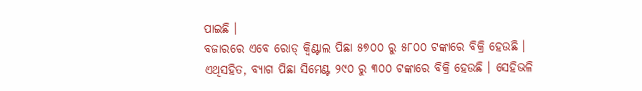ପାଇଛି ।
ବଜାରରେ ଏବେ ରୋଡ୍ କ୍ୱିଣ୍ଟାଲ ପିଛା ୫୭୦୦ ରୁ ୫୮୦୦ ଟଙ୍କାରେ ବିକ୍ରି ହେଉଛି । ଏଥିସହିତ, ବ୍ୟାଗ ପିଛା ସିମେଣ୍ଟ ୨୯୦ ରୁ ୩୦୦ ଟଙ୍କାରେ ବିକ୍ରି ହେଉଛି । ସେହିଭଳି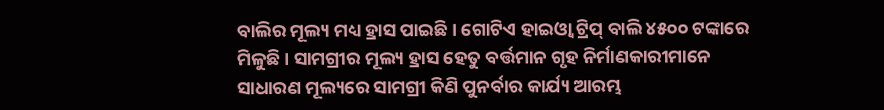ବାଲିର ମୂଲ୍ୟ ମଧ୍ୟ ହ୍ରାସ ପାଇଛି । ଗୋଟିଏ ହାଇଓ୍ବା ଟ୍ରିପ୍ ବାଲି ୪୫୦୦ ଟଙ୍କାରେ ମିଳୁଛି । ସାମଗ୍ରୀର ମୂଲ୍ୟ ହ୍ରାସ ହେତୁ ବର୍ତ୍ତମାନ ଗୃହ ନିର୍ମାଣକାରୀମାନେ ସାଧାରଣ ମୂଲ୍ୟରେ ସାମଗ୍ରୀ କିଣି ପୁନର୍ବାର କାର୍ଯ୍ୟ ଆରମ୍ଭ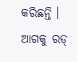କରିଛନ୍ତି । ଆଗକୁ ରଡ୍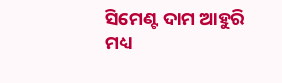ସିମେଣ୍ଟ ଦାମ ଆହୁରି ମଧ୍ୟ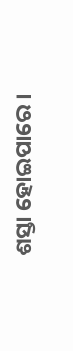ଶସ୍ତା ହୋଇପାରେ ।